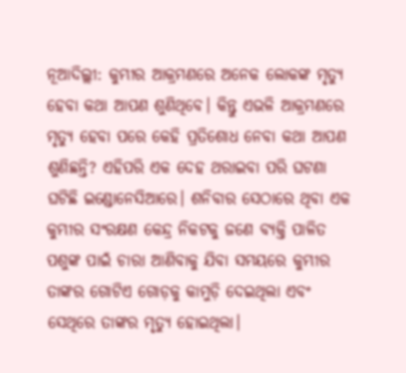ନୂଆଦିଲ୍ଲୀ: କୁମ୍ଭୀର ଆକ୍ରମଣରେ ଅନେକ ଲୋକଙ୍କ ମୃତ୍ୟୁ ହେବା କଥା ଆପଣ ଶୁଣିଥିବେ। କିନ୍ତୁ ଏଭଳି ଆକ୍ରମଣରେ ମୃତ୍ୟୁ ହେବା ପରେ କେହି ପ୍ରତିଶୋଧ ନେବା କଥା ଆପଣ ଶୁଣିଛନ୍ତି? ଏହିପରି ଏକ ଦେହ ଥରାଇବା ପରି ଘଟଣା ଘଟିଛି ଇଣ୍ଡୋନେସିଆରେ। ଶନିବାର ସେଠାରେ ଥିବା ଏକ କୁମ୍ଭୀର ସଂରକ୍ଷଣ କେନ୍ଦ୍ର ନିକଟକୁ ଜଣେ ବ୍ୟକ୍ତି ପାଳିତ ପଶୁଙ୍କ ପାଇଁ ଚାରା ଆଣିବାକୁ ଯିବା ସମୟରେ କୁମ୍ଭୀର ତାଙ୍କର ଗୋଟିଏ ଗୋଡ଼କୁ କାମୁଡ଼ି ଦେଇଥିଲା ଏବଂ ସେଥିରେ ତାଙ୍କର ମୃତ୍ୟୁ ହୋଇଥିଲା।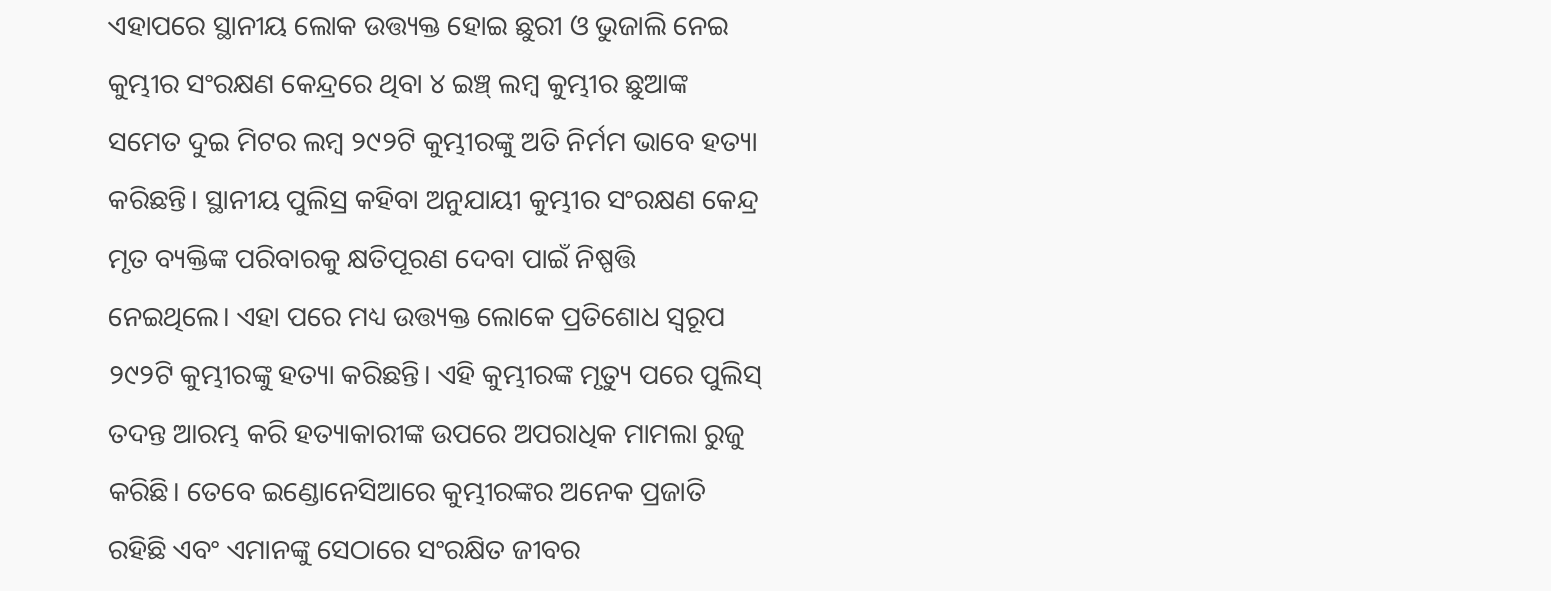ଏହାପରେ ସ୍ଥାନୀୟ ଲୋକ ଉତ୍ତ୍ୟକ୍ତ ହୋଇ ଛୁରୀ ଓ ଭୁଜାଲି ନେଇ କୁମ୍ଭୀର ସଂରକ୍ଷଣ କେନ୍ଦ୍ରରେ ଥିବା ୪ ଇଞ୍ଚ୍ ଲମ୍ବ କୁମ୍ଭୀର ଛୁଆଙ୍କ ସମେତ ଦୁଇ ମିଟର ଲମ୍ବ ୨୯୨ଟି କୁମ୍ଭୀରଙ୍କୁ ଅତି ନିର୍ମମ ଭାବେ ହତ୍ୟା କରିଛନ୍ତି। ସ୍ଥାନୀୟ ପୁଲିସ୍ର କହିବା ଅନୁଯାୟୀ କୁମ୍ଭୀର ସଂରକ୍ଷଣ କେନ୍ଦ୍ର ମୃତ ବ୍ୟକ୍ତିଙ୍କ ପରିବାରକୁ କ୍ଷତିପୂରଣ ଦେବା ପାଇଁ ନିଷ୍ପତ୍ତି ନେଇଥିଲେ। ଏହା ପରେ ମଧ୍ୟ ଉତ୍ତ୍ୟକ୍ତ ଲୋକେ ପ୍ରତିଶୋଧ ସ୍ୱରୂପ ୨୯୨ଟି କୁମ୍ଭୀରଙ୍କୁ ହତ୍ୟା କରିଛନ୍ତି। ଏହି କୁମ୍ଭୀରଙ୍କ ମୃତ୍ୟୁ ପରେ ପୁଲିସ୍ ତଦନ୍ତ ଆରମ୍ଭ କରି ହତ୍ୟାକାରୀଙ୍କ ଉପରେ ଅପରାଧିକ ମାମଲା ରୁଜୁ କରିଛି। ତେବେ ଇଣ୍ଡୋନେସିଆରେ କୁମ୍ଭୀରଙ୍କର ଅନେକ ପ୍ରଜାତି ରହିଛି ଏବଂ ଏମାନଙ୍କୁ ସେଠାରେ ସଂରକ୍ଷିତ ଜୀବର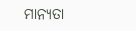ମାନ୍ୟତା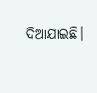ଦିଆଯାଇଛି।